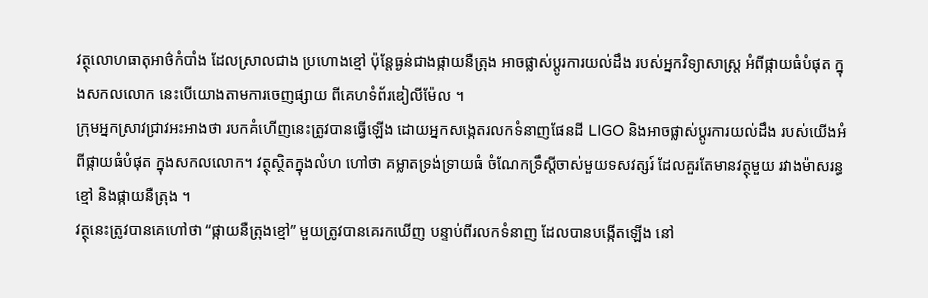វត្ថុលោហធាតុអាថ៌កំបាំង ដែលស្រាលជាង ប្រហោងខ្មៅ ប៉ុន្តែធ្ងន់ជាងផ្កាយនឺត្រុង អាចផ្លាស់ប្តូរការយល់ដឹង របស់អ្នកវិទ្យាសាស្ត្រ អំពីផ្កាយធំបំផុត ក្នុងសកលលោក នេះបើយោងតាមការចេញផ្សាយ ពីគេហទំព័រឌៀលីម៉ែល ។
ក្រុមអ្នកស្រាវជ្រាវអះអាងថា របកគំហើញនេះត្រូវបានធ្វើឡើង ដោយអ្នកសង្កេតរលកទំនាញផែនដី LIGO និងអាចផ្លាស់ប្តូរការយល់ដឹង របស់យើងអំពីផ្កាយធំបំផុត ក្នុងសកលលោក។ វត្ថុស្ថិតក្នុងលំហ ហៅថា គម្លាតទ្រង់ទ្រាយធំ ចំណែកទ្រឹស្តីចាស់មួយទសវត្សរ៍ ដែលគួរតែមានវត្ថុមួយ រវាងម៉ាសរន្ធខ្មៅ និងផ្កាយនឺត្រុង ។
វត្ថុនេះត្រូវបានគេហៅថា “ផ្កាយនឺត្រុងខ្មៅ” មួយត្រូវបានគេរកឃើញ បន្ទាប់ពីរលកទំនាញ ដែលបានបង្កើតឡើង នៅ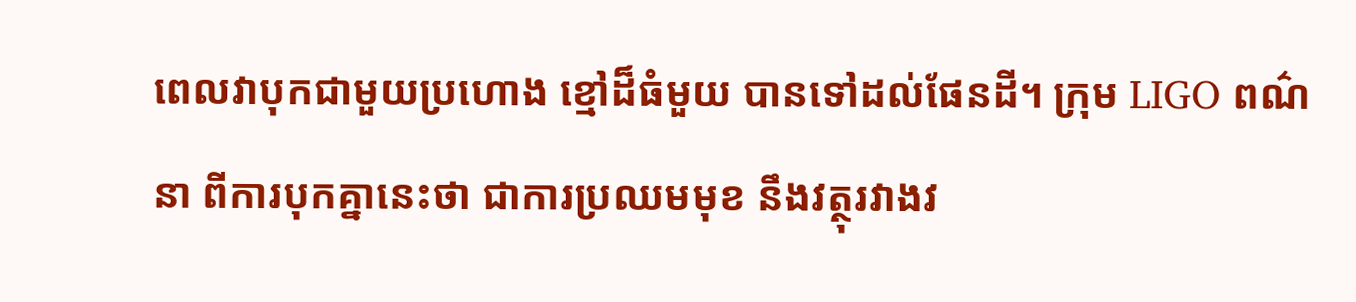ពេលវាបុកជាមួយប្រហោង ខ្មៅដ៏ធំមួយ បានទៅដល់ផែនដី។ ក្រុម LIGO ពណ៌នា ពីការបុកគ្នានេះថា ជាការប្រឈមមុខ នឹងវត្ថុរវាងវ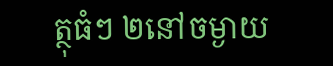ត្ថុធំៗ ២នៅចម្ងាយ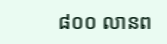៨០០ លានព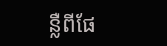ន្លឺពីផែ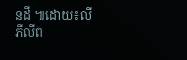នដី ៕ដោយ៖លី ភីលីព